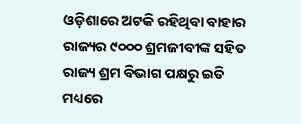ଓଡ଼ିଶାରେ ଅଟକି ରହିଥିବା ବାହାର ରାଜ୍ୟର ୯୦୦୦ ଶ୍ରମଜୀବୀଙ୍କ ସହିତ ରାଜ୍ୟ ଶ୍ରମ ବିଭାଗ ପକ୍ଷରୁ ଇତି ମଧ୍ୟରେ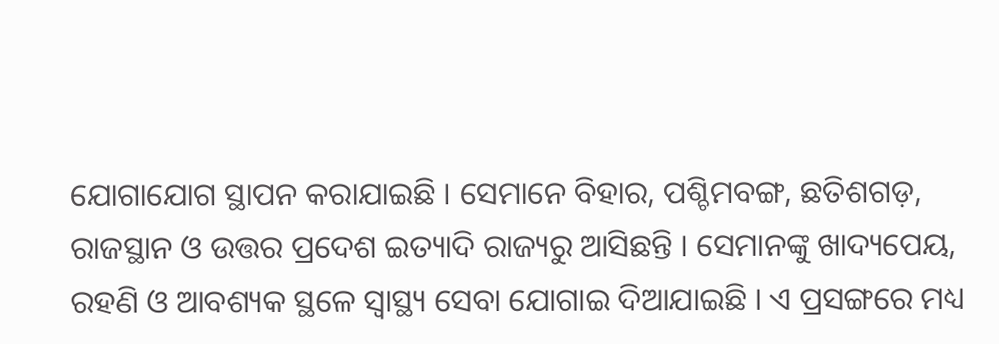ଯୋଗାଯୋଗ ସ୍ଥାପନ କରାଯାଇଛି । ସେମାନେ ବିହାର, ପଶ୍ଚିମବଙ୍ଗ, ଛତିଶଗଡ଼, ରାଜସ୍ଥାନ ଓ ଉତ୍ତର ପ୍ରଦେଶ ଇତ୍ୟାଦି ରାଜ୍ୟରୁ ଆସିଛନ୍ତି । ସେମାନଙ୍କୁ ଖାଦ୍ୟପେୟ, ରହଣି ଓ ଆବଶ୍ୟକ ସ୍ଥଳେ ସ୍ୱାସ୍ଥ୍ୟ ସେବା ଯୋଗାଇ ଦିଆଯାଇଛି । ଏ ପ୍ରସଙ୍ଗରେ ମଧ୍ୟ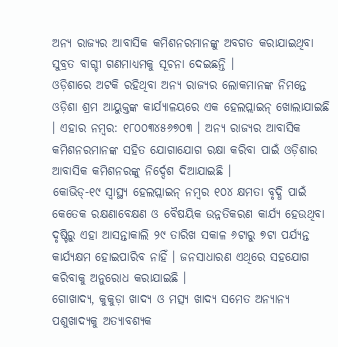ଅନ୍ୟ ରାଜ୍ୟର ଆବାସିକ କମିଶନରମାନଙ୍କୁ ଅବଗତ କରାଯାଇଥିବା ସୁବ୍ରତ ବାଗ୍ଚୀ ଗଣମାଧ୍ୟମକୁ ସୂଚନା ଦେଇଛନ୍ତି ।
ଓଡ଼ିଶାରେ ଅଟକି ରହିଥିବା ଅନ୍ୟ ରାଜ୍ୟର ଲୋକମାନଙ୍କ ନିମନ୍ତେ ଓଡ଼ିଶା ଶ୍ରମ ଆୟୁକ୍ତଙ୍କ କାର୍ଯ୍ୟାଳୟରେ ଏକ ହେଲପ୍ଲାଇନ୍ ଖୋଲାଯାଇଛି । ଏହାର ନମ୍ବର: ୧୮୦୦୩୪୫୬୭୦୩ । ଅନ୍ୟ ରାଜ୍ୟର ଆବାସିକ କମିଶନରମାନଙ୍କ ସହିତ ଯୋଗାଯୋଗ ରକ୍ଷା କରିବା ପାଇଁ ଓଡ଼ିଶାର ଆବାସିକ କମିଶନରଙ୍କୁ ନିର୍ଦ୍ଦେଶ ଦିଆଯାଇଛି ।
କୋଭିଡ୍-୧୯ ସ୍ୱାସ୍ଥ୍ୟ ହେଲପ୍ଲାଇନ୍ ନମ୍ବର ୧୦୪ କ୍ଷମତା ବୃଦ୍ଧି ପାଇଁ କେତେକ ରକ୍ଷଣାବେକ୍ଷଣ ଓ ବୈଷୟିକ ଉନ୍ନତିକରଣ କାର୍ଯ୍ୟ ହେଉଥିବା ଦୃଷ୍ଟିରୁ ଏହା ଆସନ୍ତାକାଲି ୨୯ ତାରିଖ ସକାଳ ୬ଟାରୁ ୭ଟା ପର୍ଯ୍ୟନ୍ତ କାର୍ଯ୍ୟକ୍ଷମ ହୋଇପାରିବ ନାହିଁ । ଜନସାଧାରଣ ଏଥିରେ ସହଯୋଗ କରିବାକୁ ଅନୁରୋଧ କରାଯାଇଛି ।
ଗୋଖାଦ୍ୟ, କୁକୁଡ଼ା ଖାଦ୍ୟ ଓ ମତ୍ସ୍ୟ ଖାଦ୍ୟ ସମେତ ଅନ୍ୟାନ୍ୟ ପଶୁଖାଦ୍ୟକୁ ଅତ୍ୟାବଶ୍ୟକ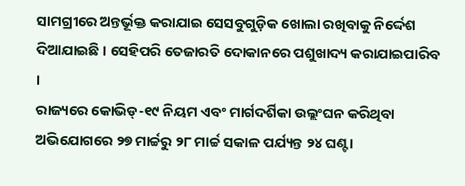ସାମଗ୍ରୀରେ ଅନ୍ତର୍ଭୂକ୍ତ କରାଯାଇ ସେସବୁଗୁଡ଼ିକ ଖୋଲା ରଖିବାକୁ ନିର୍ଦ୍ଦେଶ ଦିଆଯାଇଛି । ସେହିପରି ତେଜାରତି ଦୋକାନରେ ପଶୁଖାଦ୍ୟ କରାଯାଇପାରିବ ।
ରାଜ୍ୟରେ କୋଭିଡ୍-୧୯ ନିୟମ ଏବଂ ମାର୍ଗଦର୍ଶିକା ଉଲ୍ଲଂଘନ କରିଥିବା ଅଭିଯୋଗରେ ୨୭ ମାର୍ଚ୍ଚରୁ ୨୮ ମାର୍ଚ୍ଚ ସକାଳ ପର୍ଯ୍ୟନ୍ତ ୨୪ ଘଣ୍ଟା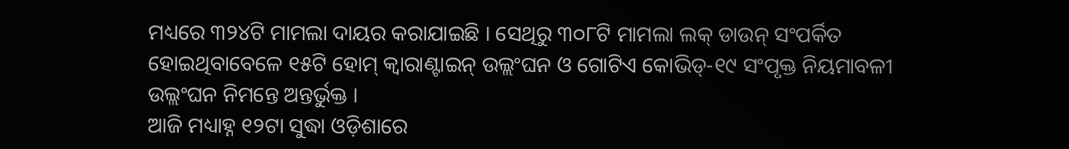ମଧ୍ୟରେ ୩୨୪ଟି ମାମଲା ଦାୟର କରାଯାଇଛି । ସେଥିରୁ ୩୦୮ଟି ମାମଲା ଲକ୍ ଡାଉନ୍ ସଂପର୍କିତ ହୋଇଥିବାବେଳେ ୧୫ଟି ହୋମ୍ କ୍ୱାରାଣ୍ଟାଇନ୍ ଉଲ୍ଲଂଘନ ଓ ଗୋଟିଏ କୋଭିଡ୍-୧୯ ସଂପୃକ୍ତ ନିୟମାବଳୀ ଉଲ୍ଲଂଘନ ନିମନ୍ତେ ଅନ୍ତର୍ଭୁକ୍ତ ।
ଆଜି ମଧ୍ୟାହ୍ନ ୧୨ଟା ସୁଦ୍ଧା ଓଡ଼ିଶାରେ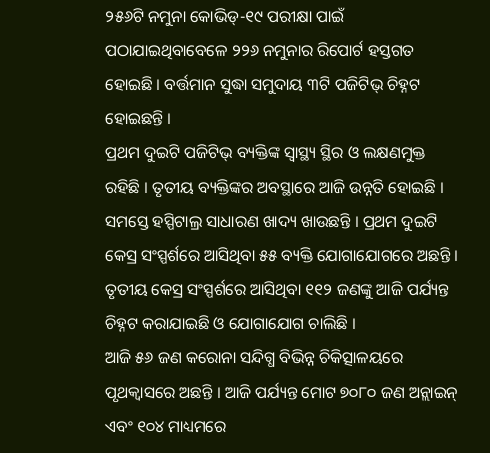୨୫୬ଟି ନମୁନା କୋଭିଡ୍-୧୯ ପରୀକ୍ଷା ପାଇଁ ପଠାଯାଇଥିବାବେଳେ ୨୨୬ ନମୁନାର ରିପୋର୍ଟ ହସ୍ତଗତ ହୋଇଛି । ବର୍ତ୍ତମାନ ସୁଦ୍ଧା ସମୁଦାୟ ୩ଟି ପଜିଟିଭ୍ ଚିହ୍ନଟ ହୋଇଛନ୍ତି ।
ପ୍ରଥମ ଦୁଇଟି ପଜିଟିଭ୍ ବ୍ୟକ୍ତିଙ୍କ ସ୍ୱାସ୍ଥ୍ୟ ସ୍ଥିର ଓ ଲକ୍ଷଣମୁକ୍ତ ରହିଛି । ତୃତୀୟ ବ୍ୟକ୍ତିଙ୍କର ଅବସ୍ଥାରେ ଆଜି ଉନ୍ନତି ହୋଇଛି । ସମସ୍ତେ ହସ୍ପିଟାଲ୍ର ସାଧାରଣ ଖାଦ୍ୟ ଖାଉଛନ୍ତି । ପ୍ରଥମ ଦୁଇଟି କେସ୍ର ସଂସ୍ପର୍ଶରେ ଆସିଥିବା ୫୫ ବ୍ୟକ୍ତି ଯୋଗାଯୋଗରେ ଅଛନ୍ତି । ତୃତୀୟ କେସ୍ର ସଂସ୍ପର୍ଶରେ ଆସିଥିବା ୧୧୨ ଜଣଙ୍କୁ ଆଜି ପର୍ଯ୍ୟନ୍ତ ଚିହ୍ନଟ କରାଯାଇଛି ଓ ଯୋଗାଯୋଗ ଚାଲିଛି ।
ଆଜି ୫୬ ଜଣ କରୋନା ସନ୍ଦିଗ୍ଧ ବିଭିନ୍ନ ଚିକିତ୍ସାଳୟରେ ପୃଥକ୍ବାସରେ ଅଛନ୍ତି । ଆଜି ପର୍ଯ୍ୟନ୍ତ ମୋଟ ୭୦୮୦ ଜଣ ଅନ୍ଲାଇନ୍ ଏବଂ ୧୦୪ ମାଧ୍ୟମରେ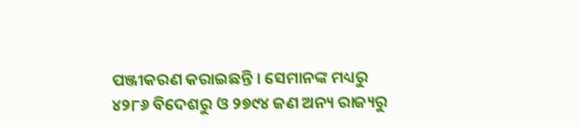ପଞ୍ଜୀକରଣ କରାଇଛନ୍ତି । ସେମାନଙ୍କ ମଧ୍ୟରୁ ୪୨୮୬ ବିଦେଶରୁ ଓ ୨୭୯୪ ଜଣ ଅନ୍ୟ ରାଜ୍ୟରୁ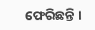ଫେରିଛନ୍ତି ।